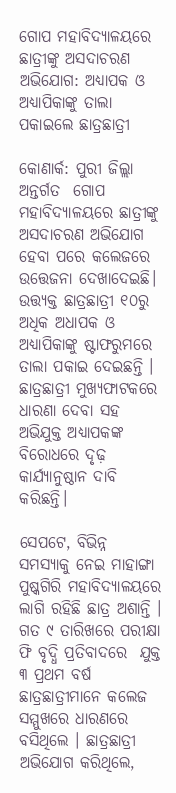ଗୋପ ମହାବିଦ୍ୟାଳୟରେ ଛାତ୍ରୀଙ୍କୁ ଅସଦାଚରଣ ଅଭିଯୋଗ: ଅଧ୍ୟାପକ ଓ ଅଧ୍ୟାପିକାଙ୍କୁ ତାଲା ପକାଇଲେ ଛାତ୍ରଛାତ୍ରୀ

କୋଣାର୍କ: ପୁରୀ ଜିଲ୍ଲା ଅନ୍ତର୍ଗତ  ଗୋପ ମହାବିଦ୍ୟାଳୟରେ ଛାତ୍ରୀଙ୍କୁ ଅସଦାଚରଣ ଅଭିଯୋଗ ହେବା ପରେ କଲେଜରେ ଉତ୍ତେଜନା ଦେଖାଦେଇଛି।  ଉତ୍ତ୍ୟକ୍ତ ଛାତ୍ରଛାତ୍ରୀ ୧୦ରୁ ଅଧିକ ଅଧାପକ ଓ ଅଧ୍ୟାପିକାଙ୍କୁ ଷ୍ଟାଫରୁମରେ ତାଲା ପକାଇ ଦେଇଛନ୍ତି । ଛାତ୍ରଛାତ୍ରୀ ମୁଖ୍ୟଫାଟକରେ ଧାରଣା ଦେବା ସହ ଅଭିଯୁକ୍ତ ଅଧ୍ୟାପକଙ୍କ ବିରୋଧରେ ଦୃଢ଼ କାର୍ଯ୍ୟାନୁଷ୍ଠାନ ଦାବି କରିଛନ୍ତି।

ସେପଟେ, ବିଭିନ୍ନ ସମସ୍ୟାକୁ ନେଇ ମାହାଙ୍ଗା ପୁଷ୍କଗିରି ମହାବିଦ୍ୟାଳୟରେ ଲାଗି ରହିଛି ଛାତ୍ର ଅଶାନ୍ତି । ଗତ ୯ ତାରିଖରେ ପରୀକ୍ଷା ଫି ବୃଦ୍ଧି ପ୍ରତିବାଦରେ  ଯୁକ୍ତ ୩ ପ୍ରଥମ ବର୍ଷ ଛାତ୍ରଛାତ୍ରୀମାନେ କଲେଜ ସମ୍ମୁଖରେ ଧାରଣରେ ବସିଥିଲେ । ଛାତ୍ରଛାତ୍ରୀ ଅଭିଯୋଗ କରିଥିଲେ,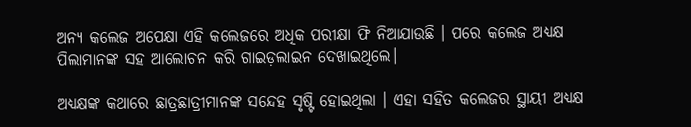ଅନ୍ୟ କଲେଜ ଅପେକ୍ଷା ଏହି କଲେଜରେ ଅଧିକ ପରୀକ୍ଷା ଫି ନିଆଯାଉଛି । ପରେ କଲେଜ ଅଧ୍ୟକ୍ଷ ପିଲାମାନଙ୍କ ସହ ଆଲୋଚନ କରି ଗାଇଡ଼ଲାଇନ ଦେଖାଇଥିଲେ।

ଅଧ୍ୟକ୍ଷଙ୍କ କଥାରେ ଛାତ୍ରଛାତ୍ରୀମାନଙ୍କ ସନ୍ଦେହ ସୃଷ୍ଟି ହୋଇଥିଲା । ଏହା ସହିତ କଲେଜର ସ୍ଥାୟୀ ଅଧ୍ୟକ୍ଷ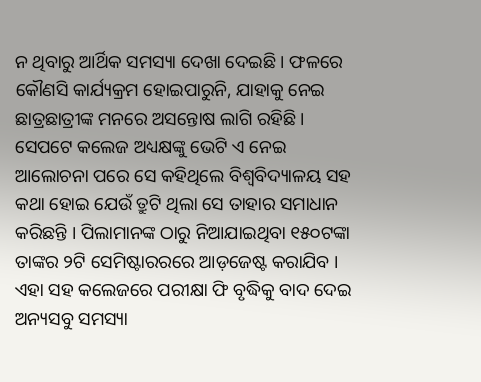ନ ଥିବାରୁ ଆର୍ଥିକ ସମସ୍ୟା ଦେଖା ଦେଇଛି । ଫଳରେ କୌଣସି କାର୍ଯ୍ୟକ୍ରମ ହୋଇପାରୁନି, ଯାହାକୁ ନେଇ ଛାତ୍ରଛାତ୍ରୀଙ୍କ ମନରେ ଅସନ୍ତୋଷ ଲାଗି ରହିଛି । ସେପଟେ କଲେଜ ଅଧ୍ୟକ୍ଷଙ୍କୁ ଭେଟି ଏ ନେଇ ଆଲୋଚନା ପରେ ସେ କହିଥିଲେ ବିଶ୍ୱବିଦ୍ୟାଳୟ ସହ କଥା ହୋଇ ଯେଉଁ ତ୍ରୁଟି ଥିଲା ସେ ତାହାର ସମାଧାନ କରିଛନ୍ତି । ପିଲାମାନଙ୍କ ଠାରୁ ନିଆଯାଇଥିବା ୧୫୦ଟଙ୍କା ତାଙ୍କର ୨ଟି ସେମିଷ୍ଟାରରରେ ଆଡ଼ଜେଷ୍ଟ କରାଯିବ । ଏହା ସହ କଲେଜରେ ପରୀକ୍ଷା ଫି ବୃଦ୍ଧିକୁ ବାଦ ଦେଇ ଅନ୍ୟସବୁ ସମସ୍ୟା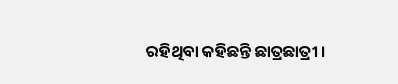ରହିଥିବା କହିଛନ୍ତି ଛାତ୍ରଛାତ୍ରୀ ।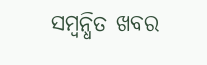ସମ୍ବନ୍ଧିତ ଖବର